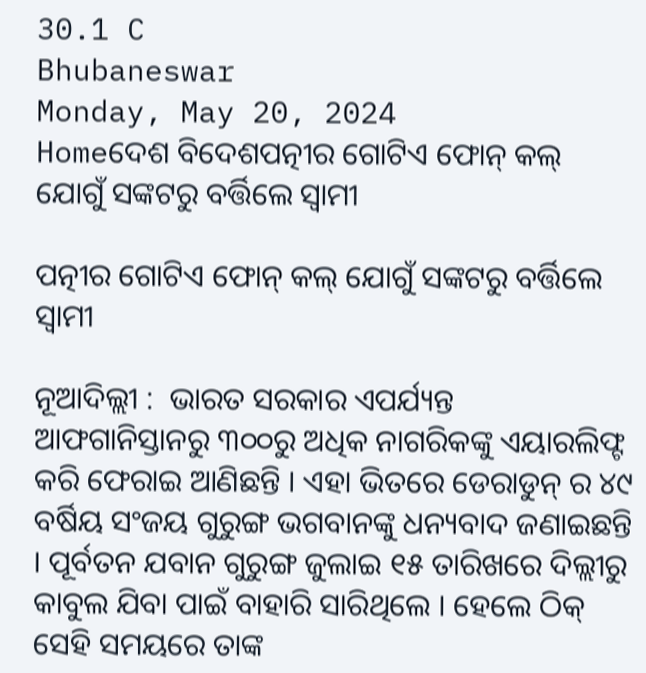30.1 C
Bhubaneswar
Monday, May 20, 2024
Homeଦେଶ ବିଦେଶପତ୍ନୀର ଗୋଟିଏ ଫୋନ୍ କଲ୍ ଯୋଗୁଁ ସଙ୍କଟରୁ ବର୍ତ୍ତିଲେ ସ୍ୱାମୀ

ପତ୍ନୀର ଗୋଟିଏ ଫୋନ୍ କଲ୍ ଯୋଗୁଁ ସଙ୍କଟରୁ ବର୍ତ୍ତିଲେ ସ୍ୱାମୀ

ନୂଆଦିଲ୍ଲୀ :  ଭାରତ ସରକାର ଏପର୍ଯ୍ୟନ୍ତ ଆଫଗାନିସ୍ତାନରୁ ୩୦୦ରୁ ଅଧିକ ନାଗରିକଙ୍କୁ ଏୟାରଲିଫ୍ଟ କରି ଫେରାଇ ଆଣିଛନ୍ତି । ଏହା ଭିତରେ ଡେରାଡୁନ୍ ର ୪୯ ବର୍ଷିୟ ସଂଜୟ ଗୁରୁଙ୍ଗ ଭଗବାନଙ୍କୁ ଧନ୍ୟବାଦ ଜଣାଇଛନ୍ତି । ପୂର୍ବତନ ଯବାନ ଗୁରୁଙ୍ଗ ଜୁଲାଇ ୧୫ ତାରିଖରେ ଦିଲ୍ଲୀରୁ କାବୁଲ ଯିବା ପାଇଁ ବାହାରି ସାରିଥିଲେ । ହେଲେ ଠିକ୍ ସେହି ସମୟରେ ତାଙ୍କ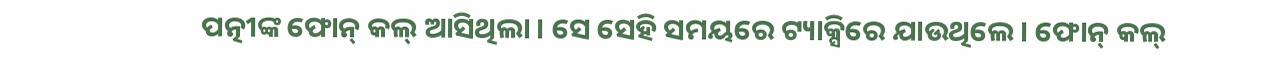ପତ୍ନୀଙ୍କ ଫୋନ୍ କଲ୍ ଆସିଥିଲା । ସେ ସେହି ସମୟରେ ଟ୍ୟାକ୍ସିରେ ଯାଉଥିଲେ । ଫୋନ୍ କଲ୍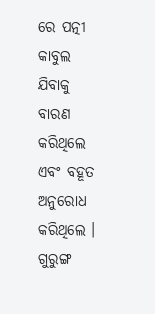ରେ ପତ୍ନୀ କାବୁଲ ଯିବାକୁ ବାରଣ କରିଥିଲେ ଏବଂ ବହୂତ ଅନୁରୋଧ କରିଥିଲେ । ଗୁରୁଙ୍ଗ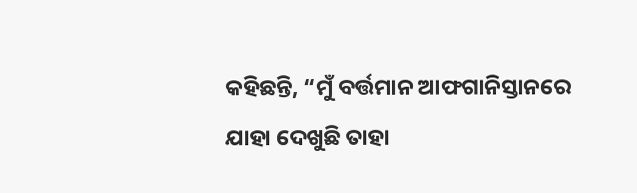କହିଛନ୍ତି, “ମୁଁ ବର୍ତ୍ତମାନ ଆଫଗାନିସ୍ତାନରେ ଯାହା ଦେଖୁଛି ତାହା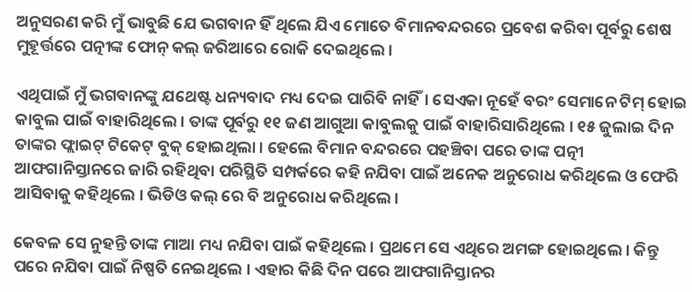ଅନୁସରଣ କରି ମୁଁ ଭାବୁଛି ଯେ ଭଗବାନ ହିଁ ଥିଲେ ଯିଏ ମୋତେ ବିମାନବନ୍ଦରରେ ପ୍ରବେଶ କରିବା ପୂର୍ବରୁ ଶେଷ ମୁହୂର୍ତ୍ତରେ ପତ୍ନୀଙ୍କ ଫୋନ୍ କଲ୍ ଜରିଆରେ ରୋକି ଦେଇଥିଲେ ।

ଏଥିପାଇଁ ମୁଁ ଭଗବାନଙ୍କୁ ଯଥେଷ୍ଟ ଧନ୍ୟବାଦ ମଧ୍ୟ ଦେଇ ପାରିବି ନାହିଁ। ସେଏକା ନୂହେଁ ବରଂ ସେମାନେ ଟିମ୍ ହୋଇ କାବୁଲ ପାଇଁ ବାହାରିଥିଲେ । ତାଙ୍କ ପୂର୍ବରୁ ୧୧ ଜଣ ଆଗୁଆ କାବୁଲକୁ ପାଇଁ ବାହାରିସାରିଥିଲେ । ୧୫ ଜୁଲାଇ ଦିନ ତାଙ୍କର ଫ୍ଲାଇଟ୍ ଟିକେଟ୍ ବୁକ୍ ହୋଇଥିଲା । ହେଲେ ବିମାନ ବନ୍ଦରରେ ପହଞ୍ଚିବା ପରେ ତାଙ୍କ ପତ୍ନୀ ଆଫଗାନିସ୍ତାନରେ ଜାରି ରହିଥିବା ପରିସ୍ଥିତି ସମ୍ପର୍କରେ କହି ନଯିବା ପାଇଁ ଅନେକ ଅନୁରୋଧ କରିଥିଲେ ଓ ଫେରି ଆସିବାକୁ କହିଥିଲେ । ଭିଡିଓ କଲ୍ ରେ ବି ଅନୁରୋଧ କରିଥିଲେ ।

କେବଳ ସେ ନୁହନ୍ତି ତାଙ୍କ ମାଆ ମଧ୍ୟ ନଯିବା ପାଇଁ କହିଥିଲେ । ପ୍ରଥମେ ସେ ଏଥିରେ ଅମଙ୍ଗ ହୋଇଥିଲେ । କିନ୍ତୁ ପରେ ନଯିବା ପାଇଁ ନିଷ୍ପତି ନେଇଥିଲେ । ଏହାର କିଛି ଦିନ ପରେ ଆଫଗାନିସ୍ତାନର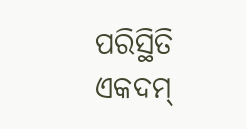ପରିସ୍ଥିତି ଏକଦମ୍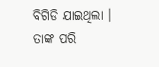ବିଗିଡି ଯାଇଥିଲା । ତାଙ୍କ ପରି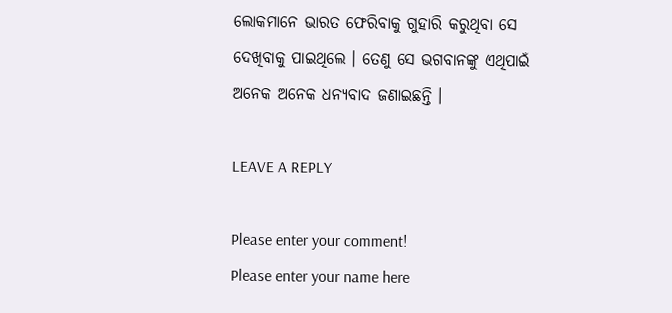ଲୋକମାନେ ଭାରତ ଫେରିବାକୁ ଗୁହାରି କରୁଥିବା ସେ ଦେଖିବାକୁ ପାଇଥିଲେ । ତେଣୁ ସେ ଭଗବାନଙ୍କୁ ଏଥିପାଇଁ ଅନେକ ଅନେକ ଧନ୍ୟବାଦ ଜଣାଇଛନ୍ତି ।

LEAVE A REPLY

Please enter your comment!
Please enter your name here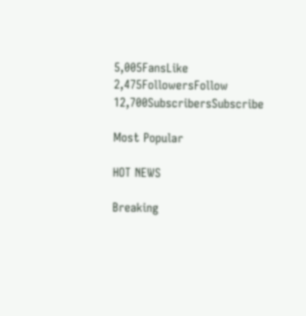5,005FansLike
2,475FollowersFollow
12,700SubscribersSubscribe

Most Popular

HOT NEWS

Breaking